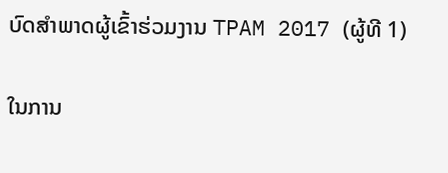ບົດສຳພາດຜູ້ເຂົ້າຮ່ວມງານ TPAM 2017 (ຜູ້ທີ 1)

ໃນການ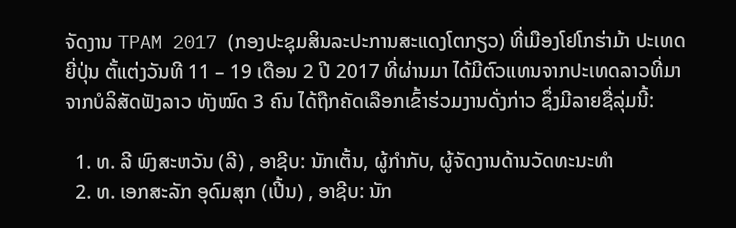ຈັດງານ TPAM 2017 (ກອງປະຊຸມສິນລະປະການສະແດງໂຕກຽວ) ທີ່ເມືອງໂຢໂກຮ່າມ້າ ປະເທດຍີ່ປຸ່ນ ຕັ້ແຕ່ງວັນທີ 11 – 19 ເດືອນ 2 ປີ 2017 ທີ່ຜ່ານມາ ໄດ້ມີຕົວແທນຈາກປະເທດລາວທີ່ມາຈາກບໍລິສັດຟັງລາວ ທັງໝົດ 3 ຄົນ ໄດ້ຖືກຄັດເລືອກເຂົ້າຮ່ວມງານດັ່ງກ່າວ ຊຶ່ງມີລາຍຊື່ລຸ່ມນີ້:

  1. ທ. ລີ ພົງສະຫວັນ (ລີ) , ອາຊີບ: ນັກເຕັ້ນ, ຜູ້ກຳກັບ, ຜູ້ຈັດງານດ້ານວັດທະນະທຳ
  2. ທ. ເອກສະລັກ ອຸດົມສຸກ (ເປີ້ນ) , ອາຊີບ: ນັກ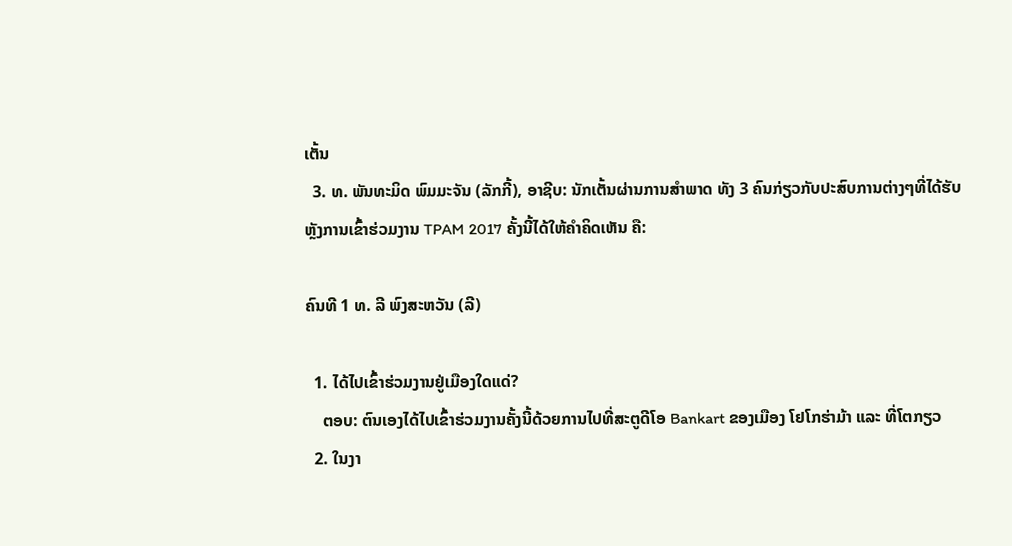ເຕັ້ນ
  3. ທ. ພັນທະມິດ ພົມມະຈັນ (ລັກກີ້), ອາຊີບ: ນັກເຕັ້ນຜ່ານການສຳພາດ ທັງ 3 ຄົນກ່ຽວກັບປະສົບການຕ່າງໆທີ່ໄດ້ຮັບ ຫຼັງການເຂົ້າຮ່ວມງານ TPAM 2017 ຄັ້ງນີ້ໄດ້ໃຫ້ຄຳຄິດເຫັນ ຄື:

ຄົນທີ 1 ທ. ລີ ພົງສະຫວັນ (ລີ)

  1. ໄດ້ໄປເຂົ້າຮ່ວມງານຢູ່ເມືອງໃດແດ່?
    ຕອບ: ຕົນເອງໄດ້ໄປເຂົ້າຮ່ວມງານຄັ້ງນີ້ດ້ວຍການໄປທີ່ສະຕູດີໂອ Bankart ຂອງເມືອງ ໂຢໂກຮ່າມ້າ ແລະ ທີ່ໂຕກຽວ
  2. ໃນງາ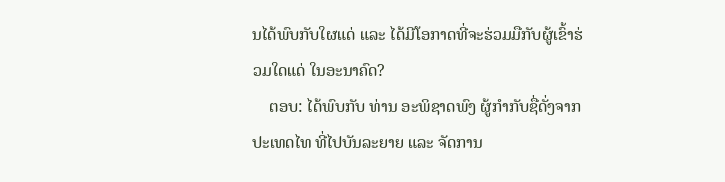ນໄດ້ພົບກັບໃຜແດ່ ແລະ ໄດ້ມີໂອກາດທີ່ຈະຮ່ວມມືກັບຜູ້ເຂົ້າຮ່ວມໃດແດ່ ໃນອະນາຄົດ?
    ຕອບ: ໄດ້ພົບກັບ ທ່ານ ອະພິຊາດພົງ ຜູ້ກໍາກັບຊື່ດັ່ງຈາກ ປະເທດໄທ ທີ່ໄປບັນລະຍາຍ ແລະ ຈັດການ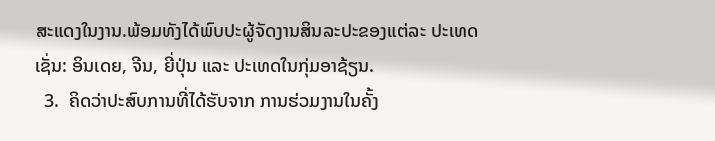ສະແດງໃນງານ.ພ້ອມທັງໄດ້ພົບປະຜູ້ຈັດງານສິນລະປະຂອງແຕ່ລະ ປະເທດເຊັ່ນ: ອິນເດຍ, ຈີນ, ຍີ່ປຸ່ນ ແລະ ປະເທດໃນກຸ່ມອາຊ້ຽນ.
  3.  ຄິດວ່າປະສົບການທີ່ໄດ້ຮັບຈາກ ການຮ່ວມງານໃນຄັ້ງ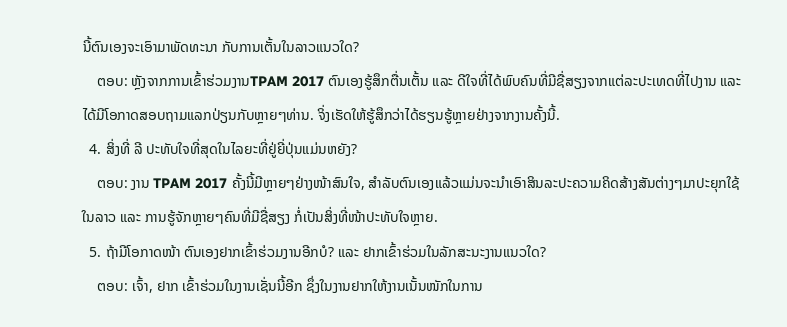ນີ້ຕົນເອງຈະເອົາມາພັດທະນາ ກັບການເຕັ້ນໃນລາວແນວໃດ?
    ຕອບ: ຫຼັງຈາກການເຂົ້າຮ່ວມງານTPAM 2017 ຕົນເອງຮູ້ສຶກຕື່ນເຕັ້ນ ແລະ ດີໃຈທີ່ໄດ້ພົບຄົນທີ່ມີຊື່ສຽງຈາກແຕ່ລະປະເທດທີ່ໄປງານ ແລະ ໄດ້ມີໂອກາດສອບຖາມແລກປ່ຽນກັບຫຼາຍໆທ່ານ. ຈິ່ງເຮັດໃຫ້ຮູ້ສຶກວ່າໄດ້ຮຽນຮູ້ຫຼາຍຢ່າງຈາກງານຄັ້ງນີ້.
  4. ສິ່ງທີ່ ລີ ປະທັບໃຈທີ່ສຸດໃນໄລຍະທີ່ຢູ່ຍີ່ປຸ່ນແມ່ນຫຍັງ?
    ຕອບ: ງານ TPAM 2017 ຄັ້ງນີ້ມີຫຼາຍໆຢ່າງໜ້າສົນໃຈ, ສຳລັບຕົນເອງແລ້ວແມ່ນຈະນຳເອົາສິນລະປະຄວາມຄິດສ້າງສັນຕ່າງໆມາປະຍຸກໃຊ້ໃນລາວ ແລະ ການຮູ້ຈັກຫຼາຍໆຄົນທີ່ມີຊື່ສຽງ ກໍ່ເປັນສິ່ງທີ່ໜ້າປະທັບໃຈຫຼາຍ.
  5. ຖ້າມີໂອກາດໜ້າ ຕົນເອງຢາກເຂົ້າຮ່ວມງານອີກບໍ? ແລະ ຢາກເຂົ້າຮ່ວມໃນລັກສະນະງານແນວໃດ?
    ຕອບ: ເຈົ້າ, ຢາກ ເຂົ້າຮ່ວມໃນງານເຊັ່ນນີ້ອີກ ຊຶ່ງໃນງານຢາກໃຫ້ງານເນັ້ນໜັກໃນການ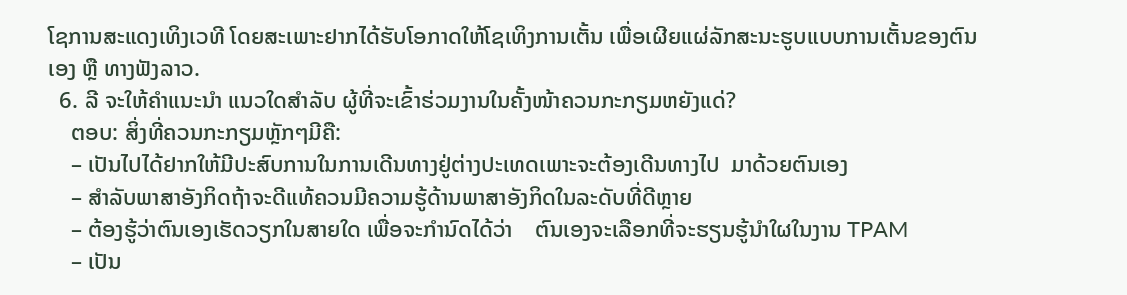ໂຊການສະແດງເທິງເວທີ ໂດຍສະເພາະຢາກໄດ້ຮັບໂອກາດໃຫ້ໂຊເທິງການເຕັ້ນ ເພື່ອເຜີຍແຜ່ລັກສະນະຮູບແບບການເຕັ້ນຂອງຕົນເອງ ຫຼື ທາງຟັງລາວ.
  6. ລີ ຈະໃຫ້ຄຳແນະນຳ ແນວໃດສຳລັບ ຜູ້ທີ່ຈະເຂົ້າຮ່ວມງານໃນຄັ້ງໜ້າຄວນກະກຽມຫຍັງແດ່?
    ຕອບ: ສິ່ງທີ່ຄວນກະກຽມຫຼັກໆມີຄື:
    – ເປັນໄປໄດ້ຢາກໃຫ້ມີປະສົບການໃນການເດີນທາງຢູ່ຕ່າງປະເທດເພາະຈະຕ້ອງເດີນທາງໄປ  ມາດ້ວຍຕົນເອງ
    – ສຳລັບພາສາອັງກິດຖ້າຈະດີແທ້ຄວນມີຄວາມຮູ້ດ້ານພາສາອັງກິດໃນລະດັບທີ່ດີຫຼາຍ
    – ຕ້ອງຮູ້ວ່າຕົນເອງເຮັດວຽກໃນສາຍໃດ ເພື່ອຈະກຳນົດໄດ້ວ່າ    ຕົນເອງຈະເລືອກທີ່ຈະຮຽນຮູ້ນຳໃຜໃນງານ TPAM
    – ເປັນ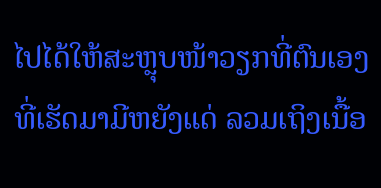ໄປໄດ້ໃຫ້ສະຫຼຸບໜ້າວຽກທີ່ຕົນເອງທີ່ເຮັດມາມີຫຍັງແດ່ ລວມເຖິງເນື້ອ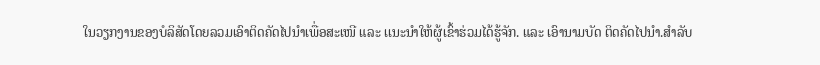ໃນວຽກງານຂອງບໍລິສັດໂດຍລວມເອົາຕິດຄັດໄປນຳເພື່ອສະເໜີ ແລະ ເເນະນຳໃຫ້ຜູ້ເຂົ້າຮ່ວມໄດ້ຮູ້ຈັກ. ແລະ ເອົານາມບັດ ຕິດຄັດໄປນຳ.ສຳລັບ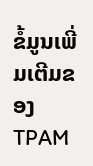ຂໍ້ມູນເພີ່ມເຕີມຂອງ TPAM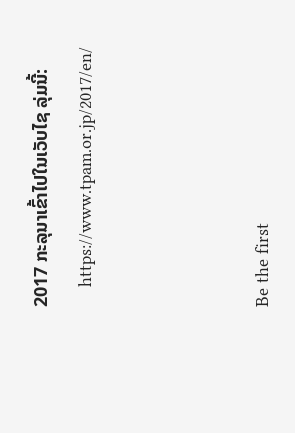2017 ກະລຸນາເຂົ້າໄປໃນເວັບໄຊ ລຸ່ມນີ້:
    https://www.tpam.or.jp/2017/en/



Be the first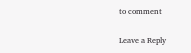to comment

Leave a Reply